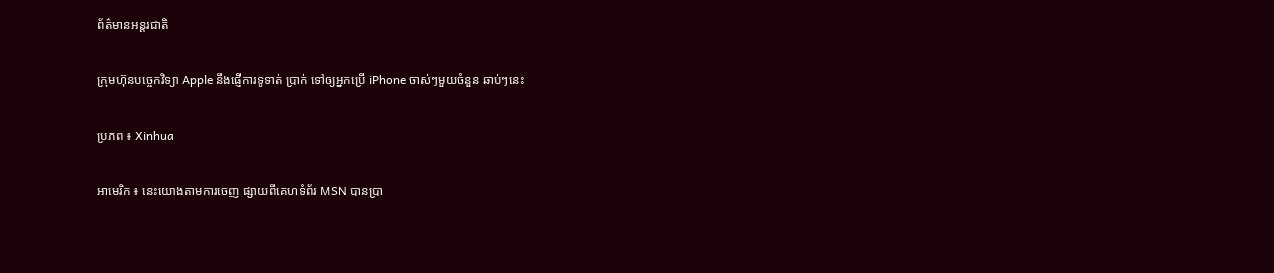ព័ត៌មានអន្តរជាតិ

ក្រុមហ៊ុនបច្ចេកវិទ្យា Apple នឹងផ្ញើការទូទាត់ ប្រាក់ ទៅឲ្យអ្នកប្រើ iPhone ចាស់ៗមួយចំនួន ឆាប់ៗនេះ

ប្រភព ៖ Xinhua

អាមេរិក ៖ នេះយោងតាមការចេញ ផ្សាយពីគេហទំព័រ MSN បានប្រា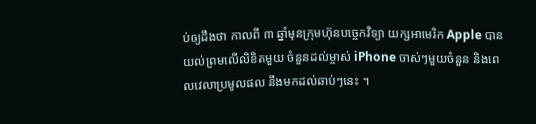ប់ឲ្យដឹងថា កាលពី ៣ ឆ្នាំមុនក្រុមហ៊ុនបច្ចេកវិទ្យា យក្សអាមេរិក Apple បានយល់ព្រមលើលិខិតមួយ ចំនួនដល់ម្ចាស់ iPhone ចាស់ៗមួយចំនួន និងពេលវេលាប្រមូលផល នឹងមកដល់ឆាប់ៗនេះ ។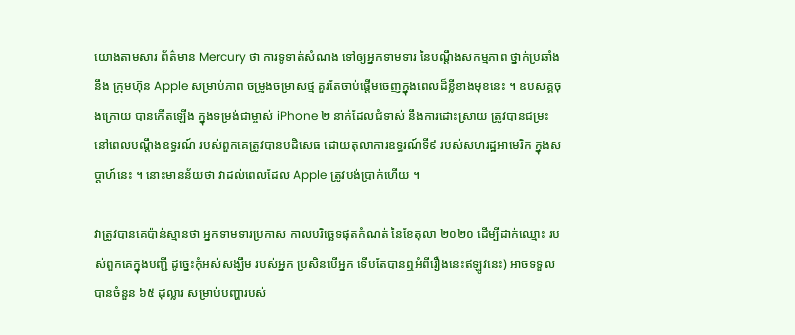យោងតាមសារ ព័ត៌មាន Mercury ថា ការទូទាត់សំណង ទៅឲ្យអ្នកទាមទារ នៃបណ្តឹងសកម្មភាព ថ្នាក់ប្រឆាំងនឹង ក្រុមហ៊ុន Apple សម្រាប់ភាព ចម្រូងចម្រាសថ្ម គួរតែចាប់ផ្តើមចេញក្នុងពេលដ៏ខ្លីខាងមុខនេះ ។ ឧបសគ្គចុងក្រោយ បានកើតឡើង ក្នុងទម្រង់ជាម្ចាស់ iPhone ២ នាក់ដែលជំទាស់ នឹងការដោះស្រាយ ត្រូវបានជម្រះ នៅពេលបណ្តឹងឧទ្ធរណ៍ របស់ពួកគេត្រូវបានបដិសេធ ដោយតុលាការឧទ្ធរណ៍ទី៩ របស់សហរដ្ឋអាមេរិក ក្នុងសប្តាហ៍នេះ ។ នោះមានន័យថា វាដល់ពេលដែល Apple ត្រូវបង់ប្រាក់ហើយ ។

វាត្រូវបានគេប៉ាន់ស្មានថា អ្នកទាមទារប្រកាស កាលបរិច្ឆេទផុតកំណត់ នៃខែតុលា ២០២០ ដើម្បីដាក់ឈ្មោះ របស់ពួកគេក្នុងបញ្ជី ដូច្នេះកុំអស់សង្ឃឹម របស់អ្នក ប្រសិនបើអ្នក ទើបតែបានឮអំពីរឿងនេះឥឡូវនេះ) អាចទទួលបានចំនួន ៦៥ ដុល្លារ សម្រាប់បញ្ហារបស់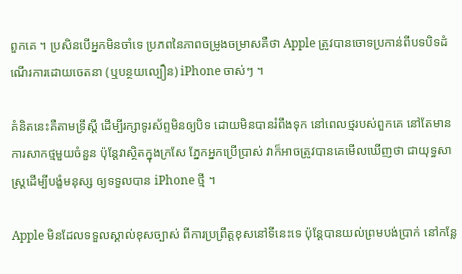ពួកគេ ។ ប្រសិនបើអ្នកមិនចាំទេ ប្រភពនៃភាពចម្រូងចម្រាសគឺថា Apple ត្រូវបានចោទប្រកាន់ពីបទបិទដំណើរការដោយចេតនា (ឬបន្ថយល្បឿន) iPhone ចាស់ៗ ។

គំនិតនេះគឺតាមទ្រឹស្តី ដើម្បីរក្សាទូរស័ព្ទមិនឲ្យបិទ ដោយមិនបានរំពឹងទុក នៅពេលថ្មរបស់ពួកគេ នៅតែមាន ការសាកថ្មមួយចំនួន ប៉ុន្តែវាស្ថិតក្នុងក្រសែ ភ្នែកអ្នកប្រើប្រាស់ វាក៏អាចត្រូវបានគេមើលឃើញថា ជាយុទ្ធសាស្ត្រដើម្បីបង្ខំមនុស្ស ឲ្យទទួលបាន iPhone ថ្មី ។

Apple មិនដែលទទួលស្គាល់ខុសច្បាស់ ពីការប្រព្រឹត្តខុសនៅទីនេះទេ ប៉ុន្តែបានយល់ព្រមបង់ប្រាក់ នៅកន្លែ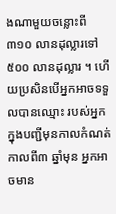ងណាមួយចន្លោះពី ៣១០ លានដុល្លារទៅ ៥០០ លានដុល្លារ ។ ហើយប្រសិនបើអ្នកអាចទទួលបានឈ្មោះ របស់អ្នកក្នុងបញ្ជីមុនកាលកំណត់ កាលពី៣ ឆ្នាំមុន អ្នកអាចមាន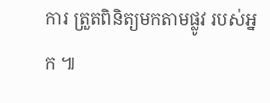ការ ត្រួតពិនិត្យមកតាមផ្លូវ របស់អ្នក ៕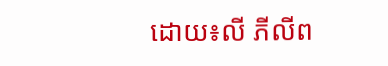ដោយ៖លី ភីលីព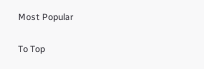Most Popular

To Top